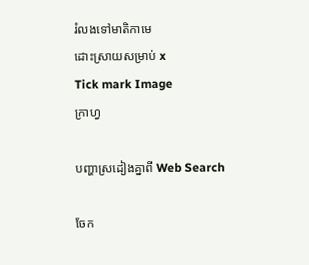រំលងទៅមាតិកាមេ
ដោះស្រាយសម្រាប់ x
Tick mark Image
ក្រាហ្វ

បញ្ហាស្រដៀងគ្នាពី Web Search

ចែក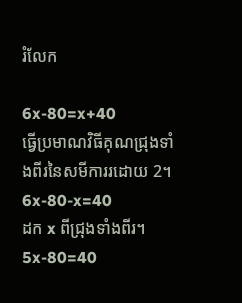រំលែក

6x-80=x+40
ធ្វើប្រមាណវិធីគុណជ្រុងទាំងពីរនៃសមីការរដោយ 2។
6x-80-x=40
ដក x ពីជ្រុងទាំងពីរ។
5x-80=40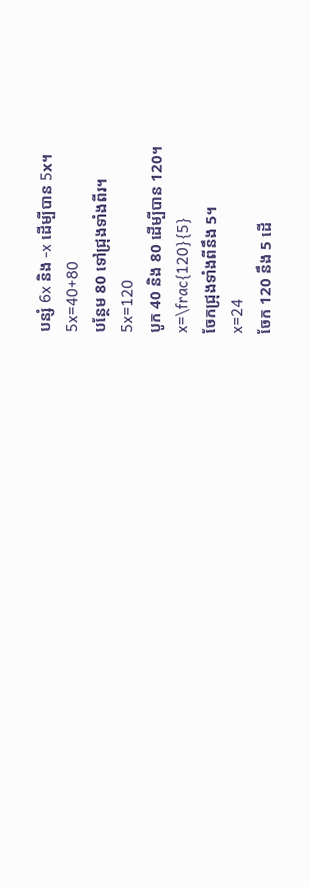បន្សំ 6x និង -x ដើម្បីបាន 5x។
5x=40+80
បន្ថែម 80 ទៅជ្រុងទាំងពីរ។
5x=120
បូក 40 និង 80 ដើម្បីបាន 120។
x=\frac{120}{5}
ចែកជ្រុងទាំងពីនឹង 5។
x=24
ចែក 120 នឹង 5 ដើ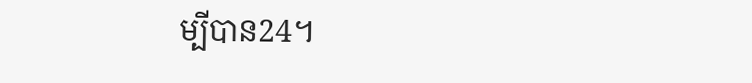ម្បីបាន24។